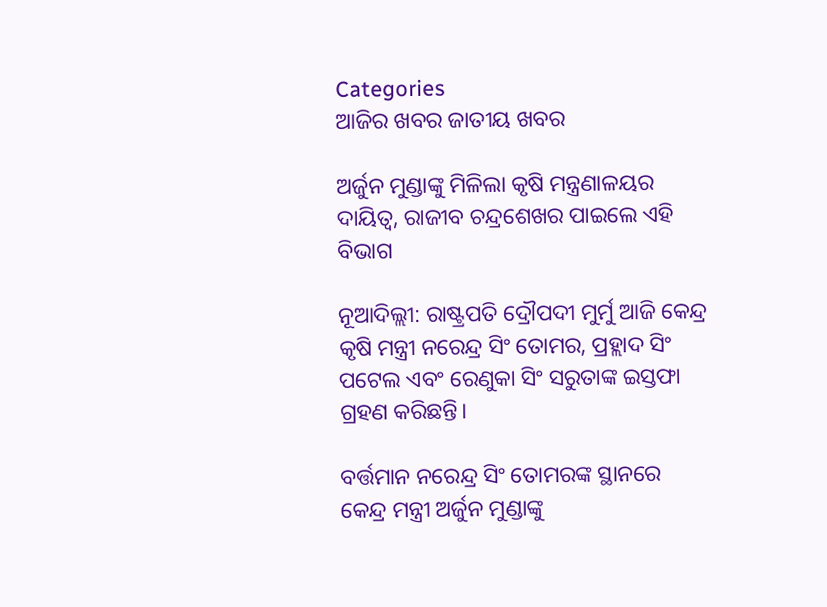Categories
ଆଜିର ଖବର ଜାତୀୟ ଖବର

ଅର୍ଜୁନ ମୁଣ୍ଡାଙ୍କୁ ମିଳିଲା କୃଷି ମନ୍ତ୍ରଣାଳୟର ଦାୟିତ୍ୱ, ରାଜୀବ ଚନ୍ଦ୍ରଶେଖର ପାଇଲେ ଏହି ବିଭାଗ

ନୂଆଦିଲ୍ଲୀ: ରାଷ୍ଟ୍ରପତି ଦ୍ରୌପଦୀ ମୁର୍ମୁ ଆଜି କେନ୍ଦ୍ର କୃଷି ମନ୍ତ୍ରୀ ନରେନ୍ଦ୍ର ସିଂ ତୋମର, ପ୍ରହ୍ଲାଦ ସିଂ ପଟେଲ ଏବଂ ରେଣୁକା ସିଂ ସରୁତାଙ୍କ ଇସ୍ତଫା ଗ୍ରହଣ କରିଛନ୍ତି।

ବର୍ତ୍ତମାନ ନରେନ୍ଦ୍ର ସିଂ ତୋମରଙ୍କ ସ୍ଥାନରେ କେନ୍ଦ୍ର ମନ୍ତ୍ରୀ ଅର୍ଜୁନ ମୁଣ୍ଡାଙ୍କୁ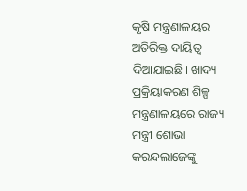କୃଷି ମନ୍ତ୍ରଣାଳୟର ଅତିରିକ୍ତ ଦାୟିତ୍ଵ ଦିଆଯାଇଛି। ଖାଦ୍ୟ ପ୍ରକ୍ରିୟାକରଣ ଶିଳ୍ପ ମନ୍ତ୍ରଣାଳୟରେ ରାଜ୍ୟ ମନ୍ତ୍ରୀ ଶୋଭା କରନ୍ଦଲାଜେଙ୍କୁ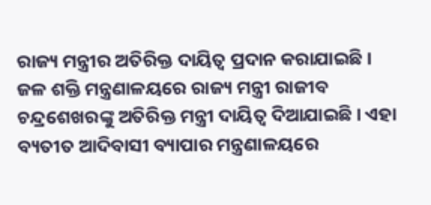ରାଜ୍ୟ ମନ୍ତ୍ରୀର ଅତିରିକ୍ତ ଦାୟିତ୍ଵ ପ୍ରଦାନ କରାଯାଇଛି। ଜଳ ଶକ୍ତି ମନ୍ତ୍ରଣାଳୟରେ ରାଜ୍ୟ ମନ୍ତ୍ରୀ ରାଜୀବ ଚନ୍ଦ୍ରଶେଖରଙ୍କୁ ଅତିରିକ୍ତ ମନ୍ତ୍ରୀ ଦାୟିତ୍ୱ ଦିଆଯାଇଛି। ଏହା ବ୍ୟତୀତ ଆଦିବାସୀ ବ୍ୟାପାର ମନ୍ତ୍ରଣାଳୟରେ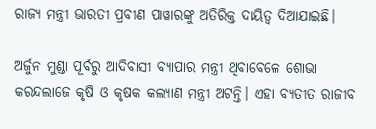ରାଜ୍ୟ ମନ୍ତ୍ରୀ ଭାରତୀ ପ୍ରବୀଣ ପାୱାରଙ୍କୁ ଅତିରିକ୍ତ ଦାୟିତ୍ଵ ଦିଆଯାଇଛି।

ଅର୍ଜୁନ ମୁଣ୍ଡା ପୂର୍ବରୁ ଆଦିବାସୀ ବ୍ୟାପାର ମନ୍ତ୍ରୀ ଥିବାବେଳେ ଶୋଭା କରନ୍ଦଲାଜେ କୃଷି ଓ କୃଷକ କଲ୍ୟାଣ ମନ୍ତ୍ରୀ ଅଟନ୍ତି। ଏହା ବ୍ୟତୀତ ରାଜୀବ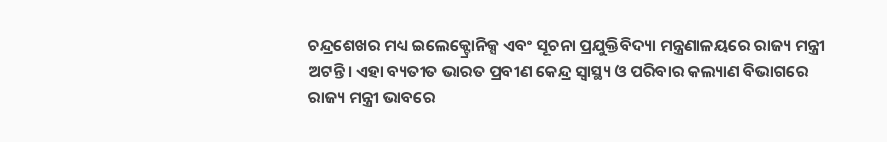ଚନ୍ଦ୍ରଶେଖର ମଧ୍ୟ ଇଲେକ୍ଟ୍ରୋନିକ୍ସ ଏବଂ ସୂଚନା ପ୍ରଯୁକ୍ତିବିଦ୍ୟା ମନ୍ତ୍ରଣାଳୟରେ ରାଜ୍ୟ ମନ୍ତ୍ରୀ ଅଟନ୍ତି। ଏହା ବ୍ୟତୀତ ଭାରତ ପ୍ରବୀଣ କେନ୍ଦ୍ର ସ୍ୱାସ୍ଥ୍ୟ ଓ ପରିବାର କଲ୍ୟାଣ ବିଭାଗରେ ରାଜ୍ୟ ମନ୍ତ୍ରୀ ଭାବରେ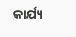କାର୍ଯ୍ୟ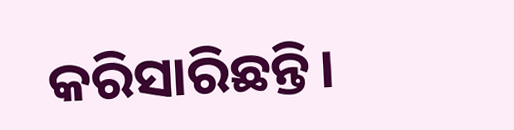କରିସାରିଛନ୍ତି।